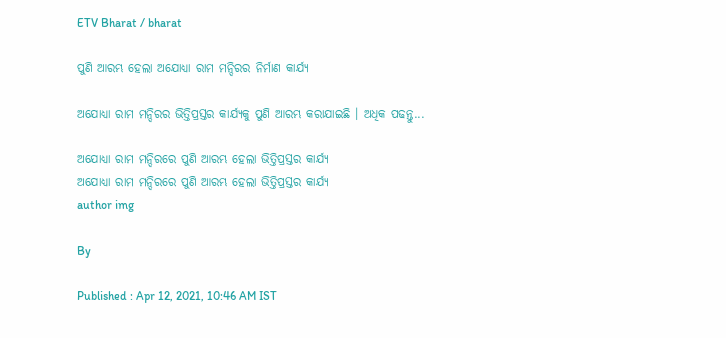ETV Bharat / bharat

ପୁଣି ଆରମ୍ଭ ହେଲା ଅଯୋଧ୍ୟା ରାମ ମନ୍ଦିରର ନିର୍ମାଣ କାର୍ଯ୍ୟ

ଅଯୋଧ୍ୟା ରାମ ମନ୍ଦିରର ଭିତ୍ତିପ୍ରସ୍ତର କାର୍ଯ୍ୟକୁ ପୁଣି ଆରମ୍ଭ କରାଯାଇଛି । ଅଧିକ ପଢନ୍ତୁ...

ଅଯୋଧ୍ୟା ରାମ ମନ୍ଦିରରେ ପୁଣି ଆରମ୍ଭ ହେଲା ଭିତ୍ତିପ୍ରସ୍ତର କାର୍ଯ୍ୟ
ଅଯୋଧ୍ୟା ରାମ ମନ୍ଦିରରେ ପୁଣି ଆରମ୍ଭ ହେଲା ଭିତ୍ତିପ୍ରସ୍ତର କାର୍ଯ୍ୟ
author img

By

Published : Apr 12, 2021, 10:46 AM IST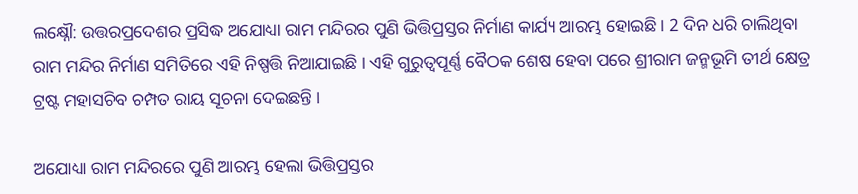ଲକ୍ଷ୍ନୌ: ଉତ୍ତରପ୍ରଦେଶର ପ୍ରସିଦ୍ଧ ଅଯୋଧ୍ୟା ରାମ ମନ୍ଦିରର ପୁଣି ଭିତ୍ତିପ୍ରସ୍ତର ନିର୍ମାଣ କାର୍ଯ୍ୟ ଆରମ୍ଭ ହୋଇଛି । 2 ଦିନ ଧରି ଚାଲିଥିବା ରାମ ମନ୍ଦିର ନିର୍ମାଣ ସମିତିରେ ଏହି ନିଷ୍ପତ୍ତି ନିଆଯାଇଛି । ଏହି ଗୁରୁତ୍ବପୂର୍ଣ୍ଣ ବୈଠକ ଶେଷ ହେବା ପରେ ଶ୍ରୀରାମ ଜନ୍ମଭୂମି ତୀର୍ଥ କ୍ଷେତ୍ର ଟ୍ରଷ୍ଟ ମହାସଚିବ ଚମ୍ପତ ରାୟ ସୂଚନା ଦେଇଛନ୍ତି ।

ଅଯୋଧ୍ୟା ରାମ ମନ୍ଦିରରେ ପୁଣି ଆରମ୍ଭ ହେଲା ଭିତ୍ତିପ୍ରସ୍ତର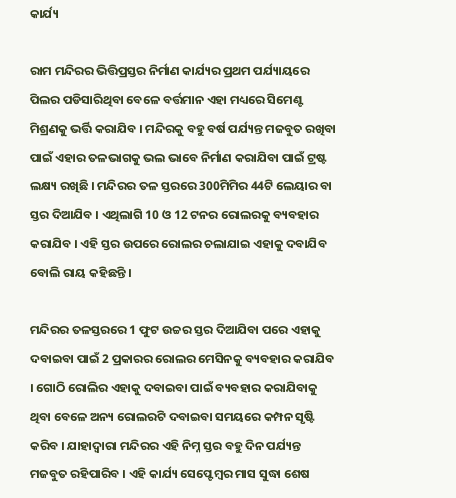କାର୍ଯ୍ୟ

ରାମ ମନ୍ଦିରର ଭିତ୍ତିପ୍ରସ୍ତର ନିର୍ମାଣ କାର୍ଯ୍ୟର ପ୍ରଥମ ପର୍ଯ୍ୟାୟରେ ପିଲର ପଡିସାରିଥିବା ବେଳେ ବର୍ତ୍ତମାନ ଏହା ମଧ୍ୟରେ ସିମେଣ୍ଟ ମିଶ୍ରଣକୁ ଭର୍ତ୍ତି କରାଯିବ । ମନ୍ଦିରକୁ ବହୁ ବର୍ଷ ପର୍ଯ୍ୟନ୍ତ ମଜବୁତ ରଖିବା ପାଇଁ ଏହାର ତଳଭାଗକୁ ଭଲ ଭାବେ ନିର୍ମାଣ କରାଯିବା ପାଇଁ ଟ୍ରଷ୍ଟ ଲକ୍ଷ୍ୟ ରଖିଛି । ମନ୍ଦିରର ତଳ ସ୍ତରରେ 300ମିମିର 44ଟି ଲେୟାର ବା ସ୍ତର ଦିଆଯିବ । ଏଥିଲାଗି 10 ଓ 12 ଟନର ରୋଲରକୁ ବ୍ୟବହାର କରାଯିବ । ଏହି ସ୍ତର ଉପରେ ରୋଲର ଚଲାଯାଇ ଏହାକୁ ଦବାଯିବ ବୋଲି ରାୟ କହିଛନ୍ତି ।

ମନ୍ଦିରର ତଳସ୍ତରରେ 1 ଫୁଟ ଉଚ୍ଚର ସ୍ତର ଦିଆଯିବା ପରେ ଏହାକୁ ଦବାଇବା ପାଇଁ 2 ପ୍ରକାରର ରୋଲର ମେସିନକୁ ବ୍ୟବହାର କରାଯିବ । ଗୋଠି ରୋଲିର ଏହାକୁ ଦବାଇବା ପାଇଁ ବ୍ୟବହାର କରାଯିବାକୁ ଥିବା ବେଳେ ଅନ୍ୟ ରୋଲରଟି ଦବାଇବା ସମୟରେ କମ୍ପନ ସୃଷ୍ଟି କରିବ । ଯାହାଦ୍ବାରା ମନ୍ଦିରର ଏହି ନିମ୍ନ ସ୍ତର ବହୁ ଦିନ ପର୍ଯ୍ୟନ୍ତ ମଜବୁତ ରହିପାରିବ । ଏହି କାର୍ଯ୍ୟ ସେପ୍ଟେମ୍ବର ମାସ ସୁଦ୍ଧା ଶେଷ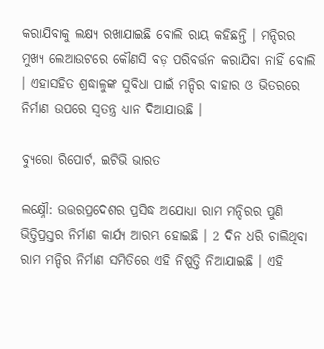କରାଯିବାକୁ ଲକ୍ଷ୍ୟ ରଖାଯାଇଛି ବୋଲି ରାୟ କହିଛନ୍ତି । ମନ୍ଦିରର ମୁଖ୍ୟ ଲେଆଉଟରେ କୌଣସି ବଡ଼ ପରିବର୍ତ୍ତନ କରାଯିବା ନାହିଁ ବୋଲି । ଏହାସହିତ ଶ୍ରଦ୍ଧାଳୁଙ୍କ ସୁବିଧା ପାଇଁ ମନ୍ଦିର ବାହାର ଓ ଭିତରରେ ନିର୍ମାଣ ଉପରେ ସ୍ବତନ୍ତ୍ର ଧ୍ୟାନ ଦିଆଯାଉଛି ।

ବ୍ୟୁରୋ ରିପୋର୍ଟ, ଇଟିଭି ଭାରତ

ଲକ୍ଷ୍ନୌ: ଉତ୍ତରପ୍ରଦେଶର ପ୍ରସିଦ୍ଧ ଅଯୋଧ୍ୟା ରାମ ମନ୍ଦିରର ପୁଣି ଭିତ୍ତିପ୍ରସ୍ତର ନିର୍ମାଣ କାର୍ଯ୍ୟ ଆରମ୍ଭ ହୋଇଛି । 2 ଦିନ ଧରି ଚାଲିଥିବା ରାମ ମନ୍ଦିର ନିର୍ମାଣ ସମିତିରେ ଏହି ନିଷ୍ପତ୍ତି ନିଆଯାଇଛି । ଏହି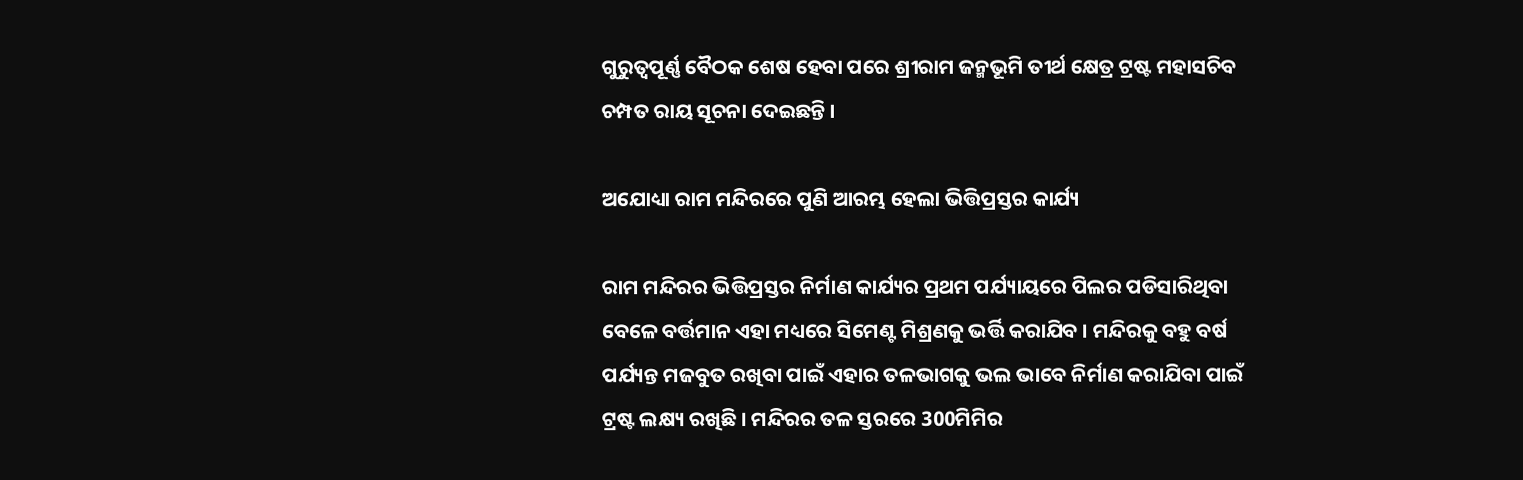ଗୁରୁତ୍ବପୂର୍ଣ୍ଣ ବୈଠକ ଶେଷ ହେବା ପରେ ଶ୍ରୀରାମ ଜନ୍ମଭୂମି ତୀର୍ଥ କ୍ଷେତ୍ର ଟ୍ରଷ୍ଟ ମହାସଚିବ ଚମ୍ପତ ରାୟ ସୂଚନା ଦେଇଛନ୍ତି ।

ଅଯୋଧ୍ୟା ରାମ ମନ୍ଦିରରେ ପୁଣି ଆରମ୍ଭ ହେଲା ଭିତ୍ତିପ୍ରସ୍ତର କାର୍ଯ୍ୟ

ରାମ ମନ୍ଦିରର ଭିତ୍ତିପ୍ରସ୍ତର ନିର୍ମାଣ କାର୍ଯ୍ୟର ପ୍ରଥମ ପର୍ଯ୍ୟାୟରେ ପିଲର ପଡିସାରିଥିବା ବେଳେ ବର୍ତ୍ତମାନ ଏହା ମଧ୍ୟରେ ସିମେଣ୍ଟ ମିଶ୍ରଣକୁ ଭର୍ତ୍ତି କରାଯିବ । ମନ୍ଦିରକୁ ବହୁ ବର୍ଷ ପର୍ଯ୍ୟନ୍ତ ମଜବୁତ ରଖିବା ପାଇଁ ଏହାର ତଳଭାଗକୁ ଭଲ ଭାବେ ନିର୍ମାଣ କରାଯିବା ପାଇଁ ଟ୍ରଷ୍ଟ ଲକ୍ଷ୍ୟ ରଖିଛି । ମନ୍ଦିରର ତଳ ସ୍ତରରେ 300ମିମିର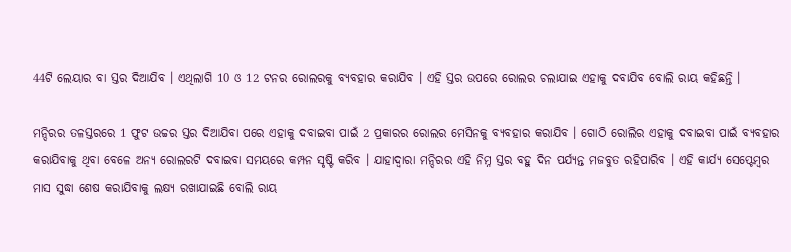44ଟି ଲେୟାର ବା ସ୍ତର ଦିଆଯିବ । ଏଥିଲାଗି 10 ଓ 12 ଟନର ରୋଲରକୁ ବ୍ୟବହାର କରାଯିବ । ଏହି ସ୍ତର ଉପରେ ରୋଲର ଚଲାଯାଇ ଏହାକୁ ଦବାଯିବ ବୋଲି ରାୟ କହିଛନ୍ତି ।

ମନ୍ଦିରର ତଳସ୍ତରରେ 1 ଫୁଟ ଉଚ୍ଚର ସ୍ତର ଦିଆଯିବା ପରେ ଏହାକୁ ଦବାଇବା ପାଇଁ 2 ପ୍ରକାରର ରୋଲର ମେସିନକୁ ବ୍ୟବହାର କରାଯିବ । ଗୋଠି ରୋଲିର ଏହାକୁ ଦବାଇବା ପାଇଁ ବ୍ୟବହାର କରାଯିବାକୁ ଥିବା ବେଳେ ଅନ୍ୟ ରୋଲରଟି ଦବାଇବା ସମୟରେ କମ୍ପନ ସୃଷ୍ଟି କରିବ । ଯାହାଦ୍ବାରା ମନ୍ଦିରର ଏହି ନିମ୍ନ ସ୍ତର ବହୁ ଦିନ ପର୍ଯ୍ୟନ୍ତ ମଜବୁତ ରହିପାରିବ । ଏହି କାର୍ଯ୍ୟ ସେପ୍ଟେମ୍ବର ମାସ ସୁଦ୍ଧା ଶେଷ କରାଯିବାକୁ ଲକ୍ଷ୍ୟ ରଖାଯାଇଛି ବୋଲି ରାୟ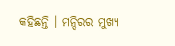କହିଛନ୍ତି । ମନ୍ଦିରର ମୁଖ୍ୟ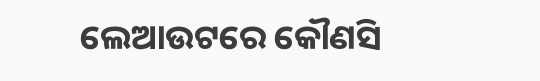ଲେଆଉଟରେ କୌଣସି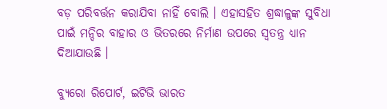ବଡ଼ ପରିବର୍ତ୍ତନ କରାଯିବା ନାହିଁ ବୋଲି । ଏହାସହିତ ଶ୍ରଦ୍ଧାଳୁଙ୍କ ସୁବିଧା ପାଇଁ ମନ୍ଦିର ବାହାର ଓ ଭିତରରେ ନିର୍ମାଣ ଉପରେ ସ୍ବତନ୍ତ୍ର ଧ୍ୟାନ ଦିଆଯାଉଛି ।

ବ୍ୟୁରୋ ରିପୋର୍ଟ, ଇଟିଭି ଭାରତ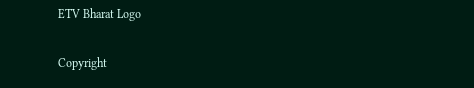ETV Bharat Logo

Copyright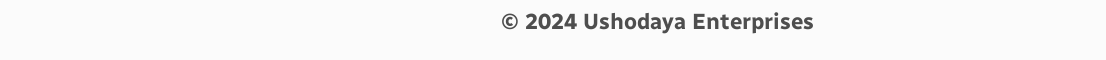© 2024 Ushodaya Enterprises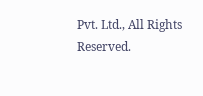Pvt. Ltd., All Rights Reserved.